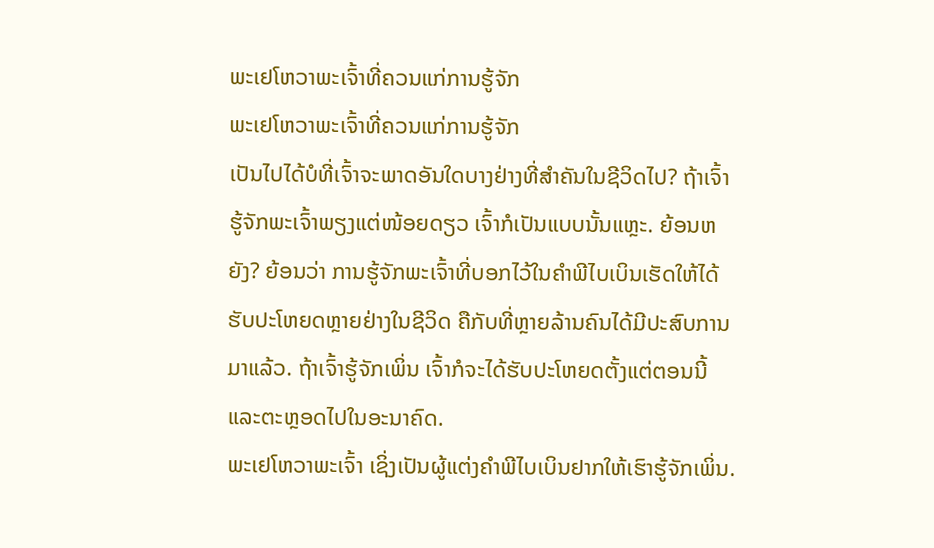ພະເຢໂຫວາພະເຈົ້າທີ່ຄວນແກ່ການຮູ້ຈັກ
ພະເຢໂຫວາພະເຈົ້າທີ່ຄວນແກ່ການຮູ້ຈັກ
ເປັນໄປໄດ້ບໍທີ່ເຈົ້າຈະພາດອັນໃດບາງຢ່າງທີ່ສຳຄັນໃນຊີວິດໄປ? ຖ້າເຈົ້າຮູ້ຈັກພະເຈົ້າພຽງແຕ່ໜ້ອຍດຽວ ເຈົ້າກໍເປັນແບບນັ້ນແຫຼະ. ຍ້ອນຫຍັງ? ຍ້ອນວ່າ ການຮູ້ຈັກພະເຈົ້າທີ່ບອກໄວ້ໃນຄຳພີໄບເບິນເຮັດໃຫ້ໄດ້ຮັບປະໂຫຍດຫຼາຍຢ່າງໃນຊີວິດ ຄືກັບທີ່ຫຼາຍລ້ານຄົນໄດ້ມີປະສົບການມາແລ້ວ. ຖ້າເຈົ້າຮູ້ຈັກເພິ່ນ ເຈົ້າກໍຈະໄດ້ຮັບປະໂຫຍດຕັ້ງແຕ່ຕອນນີ້ແລະຕະຫຼອດໄປໃນອະນາຄົດ.
ພະເຢໂຫວາພະເຈົ້າ ເຊິ່ງເປັນຜູ້ແຕ່ງຄຳພີໄບເບິນຢາກໃຫ້ເຮົາຮູ້ຈັກເພິ່ນ.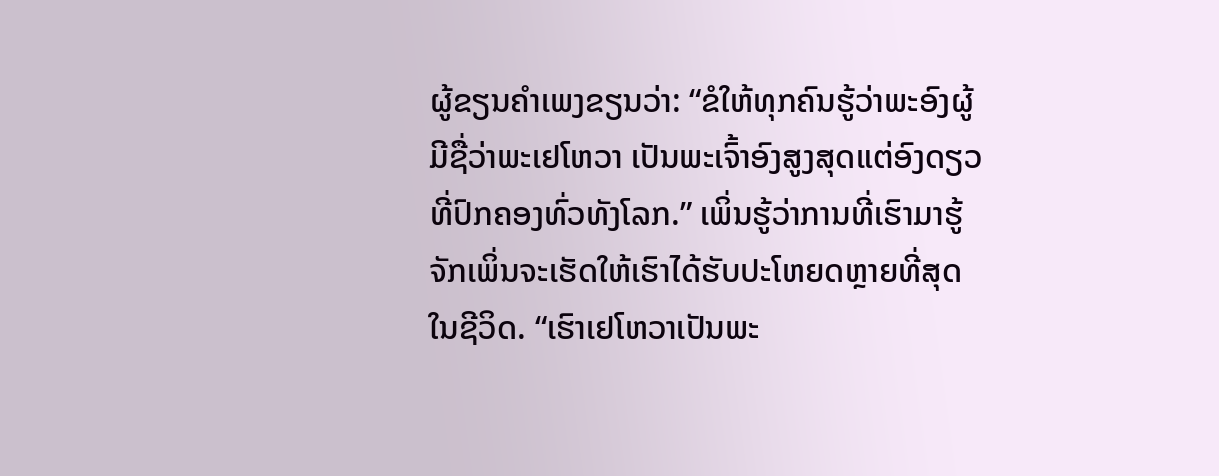ຜູ້ຂຽນຄຳເພງຂຽນວ່າ: “ຂໍໃຫ້ທຸກຄົນຮູ້ວ່າພະອົງຜູ້ມີຊື່ວ່າພະເຢໂຫວາ ເປັນພະເຈົ້າອົງສູງສຸດແຕ່ອົງດຽວທີ່ປົກຄອງທົ່ວທັງໂລກ.” ເພິ່ນຮູ້ວ່າການທີ່ເຮົາມາຮູ້ຈັກເພິ່ນຈະເຮັດໃຫ້ເຮົາໄດ້ຮັບປະໂຫຍດຫຼາຍທີ່ສຸດໃນຊີວິດ. “ເຮົາເຢໂຫວາເປັນພະ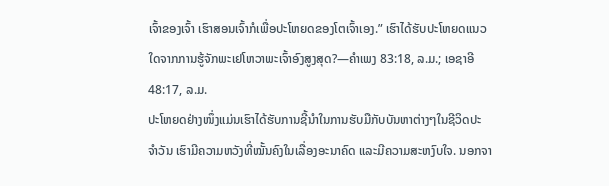ເຈົ້າຂອງເຈົ້າ ເຮົາສອນເຈົ້າກໍເພື່ອປະໂຫຍດຂອງໂຕເຈົ້າເອງ.” ເຮົາໄດ້ຮັບປະໂຫຍດແນວໃດຈາກການຮູ້ຈັກພະເຢໂຫວາພະເຈົ້າອົງສູງສຸດ?—ຄຳເພງ 83:18, ລ.ມ.; ເອຊາອີ 48:17, ລ.ມ.
ປະໂຫຍດຢ່າງໜຶ່ງແມ່ນເຮົາໄດ້ຮັບການຊີ້ນຳໃນການຮັບມືກັບບັນຫາຕ່າງໆໃນຊີວິດປະຈຳວັນ ເຮົາມີຄວາມຫວັງທີ່ໝັ້ນຄົງໃນເລື່ອງອະນາຄົດ ແລະມີຄວາມສະຫງົບໃຈ. ນອກຈາ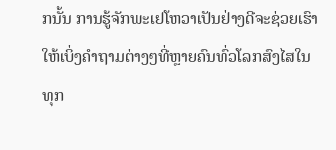ກນັ້ນ ການຮູ້ຈັກພະເຢໂຫວາເປັນຢ່າງດີຈະຊ່ວຍເຮົາໃຫ້ເບິ່ງຄຳຖາມຕ່າງໆທີ່ຫຼາຍຄົນທົ່ວໂລກສົງໄສໃນທຸກ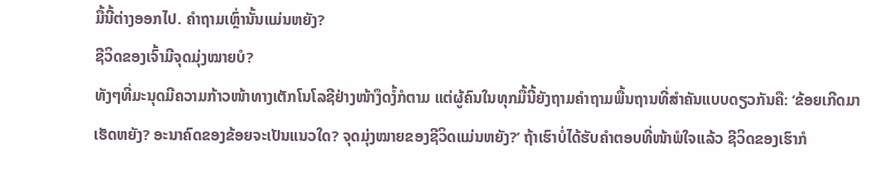ມື້ນີ້ຕ່າງອອກໄປ. ຄຳຖາມເຫຼົ່ານັ້ນແມ່ນຫຍັງ?
ຊີວິດຂອງເຈົ້າມີຈຸດມຸ່ງໝາຍບໍ?
ທັງໆທີ່ມະນຸດມີຄວາມກ້າວໜ້າທາງເຕັກໂນໂລຊີຢ່າງໜ້າງຶດງໍ້ກໍຕາມ ແຕ່ຜູ້ຄົນໃນທຸກມື້ນີ້ຍັງຖາມຄຳຖາມພື້ນຖານທີ່ສຳຄັນແບບດຽວກັນຄື: ‘ຂ້ອຍເກີດມາເຮັດຫຍັງ? ອະນາຄົດຂອງຂ້ອຍຈະເປັນແນວໃດ? ຈຸດມຸ່ງໝາຍຂອງຊີວິດແມ່ນຫຍັງ?’ ຖ້າເຮົາບໍ່ໄດ້ຮັບຄຳຕອບທີ່ໜ້າພໍໃຈແລ້ວ ຊີວິດຂອງເຮົາກໍ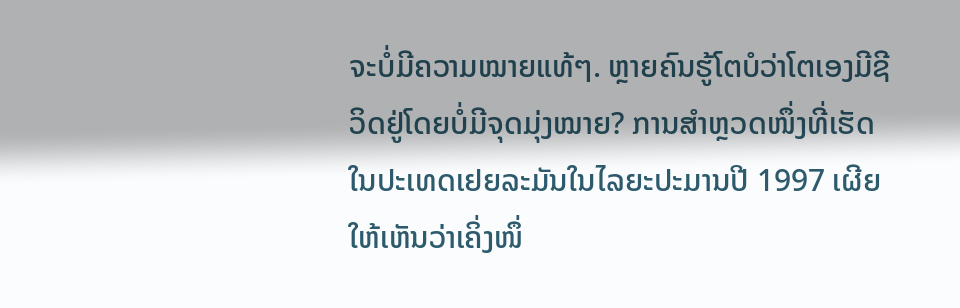ຈະບໍ່ມີຄວາມໝາຍແທ້ໆ. ຫຼາຍຄົນຮູ້ໂຕບໍວ່າໂຕເອງມີຊີວິດຢູ່ໂດຍບໍ່ມີຈຸດມຸ່ງໝາຍ? ການສຳຫຼວດໜຶ່ງທີ່ເຮັດໃນປະເທດເຢຍລະມັນໃນໄລຍະປະມານປີ 1997 ເຜີຍໃຫ້ເຫັນວ່າເຄິ່ງໜຶ່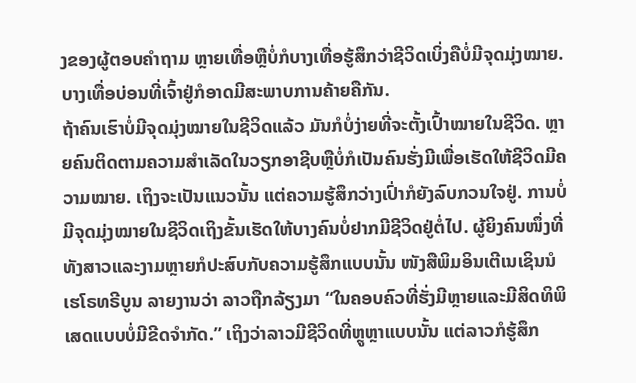ງຂອງຜູ້ຕອບຄຳຖາມ ຫຼາຍເທື່ອຫຼືບໍ່ກໍບາງເທື່ອຮູ້ສຶກວ່າຊີວິດເບິ່ງຄືບໍ່ມີຈຸດມຸ່ງໝາຍ. ບາງເທື່ອບ່ອນທີ່ເຈົ້າຢູ່ກໍອາດມີສະພາບການຄ້າຍຄືກັນ.
ຖ້າຄົນເຮົາບໍ່ມີຈຸດມຸ່ງໝາຍໃນຊີວິດແລ້ວ ມັນກໍບໍ່ງ່າຍທີ່ຈະຕັ້ງເປົ້າໝາຍໃນຊີວິດ. ຫຼາຍຄົນຕິດຕາມຄວາມສຳເລັດໃນວຽກອາຊີບຫຼືບໍ່ກໍເປັນຄົນຮັ່ງມີເພື່ອເຮັດໃຫ້ຊີວິດມີຄວາມໝາຍ. ເຖິງຈະເປັນແນວນັ້ນ ແຕ່ຄວາມຮູ້ສຶກວ່າງເປົ່າກໍຍັງລົບກວນໃຈຢູ່. ການບໍ່ມີຈຸດມຸ່ງໝາຍໃນຊີວິດເຖິງຂັ້ນເຮັດໃຫ້ບາງຄົນບໍ່ຢາກມີຊີວິດຢູ່ຕໍ່ໄປ. ຜູ້ຍິງຄົນໜຶ່ງທີ່ທັງສາວແລະງາມຫຼາຍກໍປະສົບກັບຄວາມຮູ້ສຶກແບບນັ້ນ ໜັງສືພິມອິນເຕີເນເຊິນນໍເຮໂຣທຣີບູນ ລາຍງານວ່າ ລາວຖືກລ້ຽງມາ “ໃນຄອບຄົວທີ່ຮັ່ງມີຫຼາຍແລະມີສິດທິພິເສດແບບບໍ່ມີຂີດຈຳກັດ.” ເຖິງວ່າລາວມີຊີວິດທີ່ຫຼູຫຼາແບບນັ້ນ ແຕ່ລາວກໍຮູ້ສຶກ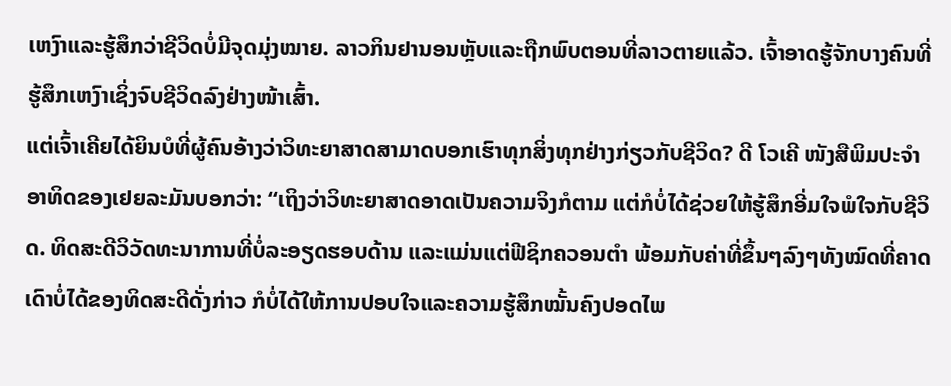ເຫງົາແລະຮູ້ສຶກວ່າຊີວິດບໍ່ມີຈຸດມຸ່ງໝາຍ. ລາວກິນຢານອນຫຼັບແລະຖືກພົບຕອນທີ່ລາວຕາຍແລ້ວ. ເຈົ້າອາດຮູ້ຈັກບາງຄົນທີ່ຮູ້ສຶກເຫງົາເຊິ່ງຈົບຊີວິດລົງຢ່າງໜ້າເສົ້າ.
ແຕ່ເຈົ້າເຄີຍໄດ້ຍິນບໍທີ່ຜູ້ຄົນອ້າງວ່າວິທະຍາສາດສາມາດບອກເຮົາທຸກສິ່ງທຸກຢ່າງກ່ຽວກັບຊີວິດ? ດີ ໂວເຄີ ໜັງສືພິມປະຈຳອາທິດຂອງເຢຍລະມັນບອກວ່າ: “ເຖິງວ່າວິທະຍາສາດອາດເປັນຄວາມຈິງກໍຕາມ ແຕ່ກໍບໍ່ໄດ້ຊ່ວຍໃຫ້ຮູ້ສຶກອີ່ມໃຈພໍໃຈກັບຊີວິດ. ທິດສະດີວິວັດທະນາການທີ່ບໍ່ລະອຽດຮອບດ້ານ ແລະແມ່ນແຕ່ຟີຊິກຄວອນຕຳ ພ້ອມກັບຄ່າທີ່ຂຶ້ນໆລົງໆທັງໝົດທີ່ຄາດເດົາບໍ່ໄດ້ຂອງທິດສະດີດັ່ງກ່າວ ກໍບໍ່ໄດ້ໃຫ້ການປອບໃຈແລະຄວາມຮູ້ສຶກໝັ້ນຄົງປອດໄພ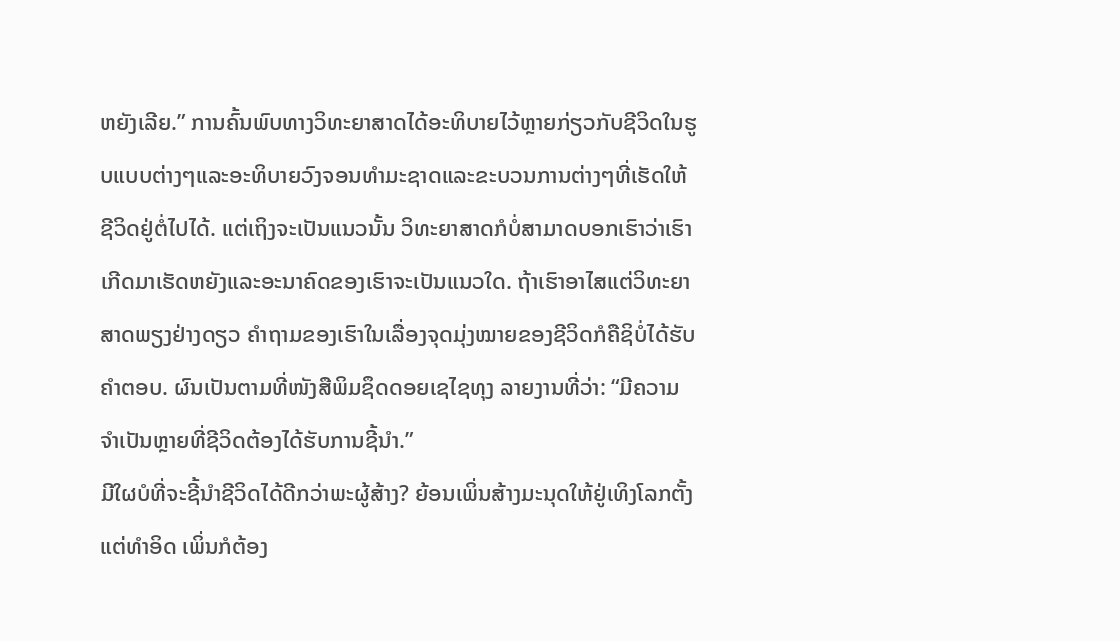ຫຍັງເລີຍ.” ການຄົ້ນພົບທາງວິທະຍາສາດໄດ້ອະທິບາຍໄວ້ຫຼາຍກ່ຽວກັບຊີວິດໃນຮູບແບບຕ່າງໆແລະອະທິບາຍວົງຈອນທຳມະຊາດແລະຂະບວນການຕ່າງໆທີ່ເຮັດໃຫ້ຊີວິດຢູ່ຕໍ່ໄປໄດ້. ແຕ່ເຖິງຈະເປັນແນວນັ້ນ ວິທະຍາສາດກໍບໍ່ສາມາດບອກເຮົາວ່າເຮົາເກີດມາເຮັດຫຍັງແລະອະນາຄົດຂອງເຮົາຈະເປັນແນວໃດ. ຖ້າເຮົາອາໄສແຕ່ວິທະຍາສາດພຽງຢ່າງດຽວ ຄຳຖາມຂອງເຮົາໃນເລື່ອງຈຸດມຸ່ງໝາຍຂອງຊີວິດກໍຄືຊິບໍ່ໄດ້ຮັບຄຳຕອບ. ຜົນເປັນຕາມທີ່ໜັງສືພິມຊຶດດອຍເຊໄຊທຸງ ລາຍງານທີ່ວ່າ: “ມີຄວາມຈຳເປັນຫຼາຍທີ່ຊີວິດຕ້ອງໄດ້ຮັບການຊີ້ນຳ.”
ມີໃຜບໍທີ່ຈະຊີ້ນຳຊີວິດໄດ້ດີກວ່າພະຜູ້ສ້າງ? ຍ້ອນເພິ່ນສ້າງມະນຸດໃຫ້ຢູ່ເທິງໂລກຕັ້ງແຕ່ທຳອິດ ເພິ່ນກໍຕ້ອງ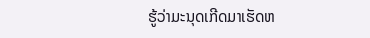ຮູ້ວ່າມະນຸດເກີດມາເຮັດຫ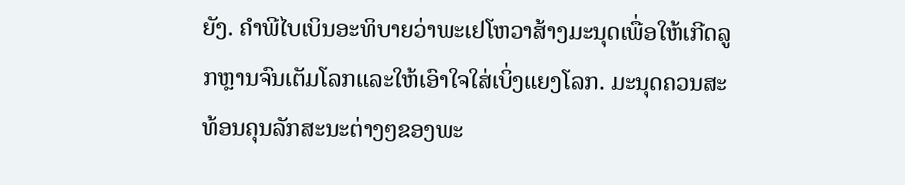ຍັງ. ຄຳພີໄບເບິນອະທິບາຍວ່າພະເຢໂຫວາສ້າງມະນຸດເພື່ອໃຫ້ເກີດລູກຫຼານຈົນເຕັມໂລກແລະໃຫ້ເອົາໃຈໃສ່ເບິ່ງແຍງໂລກ. ມະນຸດຄວນສະທ້ອນຄຸນລັກສະນະຕ່າງໆຂອງພະ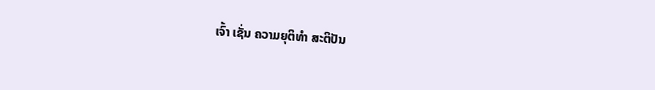ເຈົ້າ ເຊັ່ນ ຄວາມຍຸຕິທຳ ສະຕິປັນ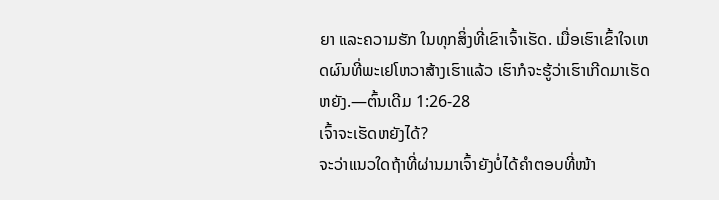ຍາ ແລະຄວາມຮັກ ໃນທຸກສິ່ງທີ່ເຂົາເຈົ້າເຮັດ. ເມື່ອເຮົາເຂົ້າໃຈເຫດຜົນທີ່ພະເຢໂຫວາສ້າງເຮົາແລ້ວ ເຮົາກໍຈະຮູ້ວ່າເຮົາເກີດມາເຮັດຫຍັງ.—ຕົ້ນເດີມ 1:26-28
ເຈົ້າຈະເຮັດຫຍັງໄດ້?
ຈະວ່າແນວໃດຖ້າທີ່ຜ່ານມາເຈົ້າຍັງບໍ່ໄດ້ຄຳຕອບທີ່ໜ້າ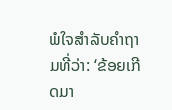ພໍໃຈສຳລັບຄຳຖາມທີ່ວ່າ: ‘ຂ້ອຍເກີດມາ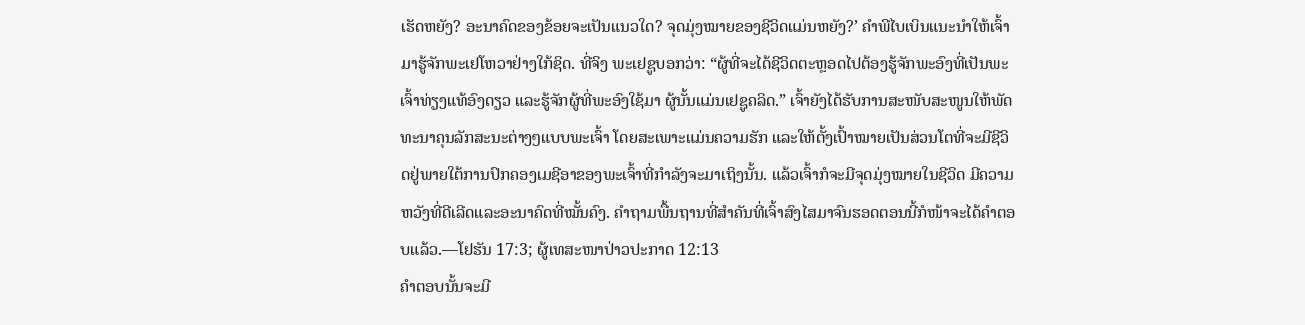ເຮັດຫຍັງ? ອະນາຄົດຂອງຂ້ອຍຈະເປັນແນວໃດ? ຈຸດມຸ່ງໝາຍຂອງຊີວິດແມ່ນຫຍັງ?’ ຄຳພີໄບເບິນແນະນຳໃຫ້ເຈົ້າມາຮູ້ຈັກພະເຢໂຫວາຢ່າງໃກ້ຊິດ. ທີ່ຈິງ ພະເຢຊູບອກວ່າ: “ຜູ້ທີ່ຈະໄດ້ຊີວິດຕະຫຼອດໄປຕ້ອງຮູ້ຈັກພະອົງທີ່ເປັນພະເຈົ້າທ່ຽງແທ້ອົງດຽວ ແລະຮູ້ຈັກຜູ້ທີ່ພະອົງໃຊ້ມາ ຜູ້ນັ້ນແມ່ນເຢຊູຄລິດ.” ເຈົ້າຍັງໄດ້ຮັບການສະໜັບສະໜູນໃຫ້ພັດທະນາຄຸນລັກສະນະຕ່າງໆແບບພະເຈົ້າ ໂດຍສະເພາະແມ່ນຄວາມຮັກ ແລະໃຫ້ຕັ້ງເປົ້າໝາຍເປັນສ່ວນໂຕທີ່ຈະມີຊີວິດຢູ່ພາຍໃຕ້ການປົກຄອງເມຊີອາຂອງພະເຈົ້າທີ່ກຳລັງຈະມາເຖິງນັ້ນ. ແລ້ວເຈົ້າກໍຈະມີຈຸດມຸ່ງໝາຍໃນຊີວິດ ມີຄວາມຫວັງທີ່ດີເລີດແລະອະນາຄົດທີ່ໝັ້ນຄົງ. ຄຳຖາມພື້ນຖານທີ່ສຳຄັນທີ່ເຈົ້າສົງໄສມາຈົນຮອດຕອນນີ້ກໍໜ້າຈະໄດ້ຄຳຕອບແລ້ວ.—ໂຢຮັນ 17:3; ຜູ້ເທສະໜາປ່າວປະກາດ 12:13
ຄຳຕອບນັ້ນຈະມີ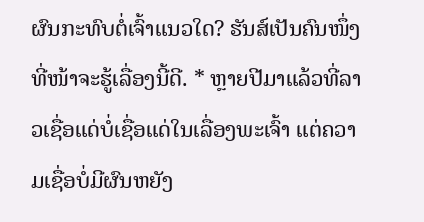ຜົນກະທົບຕໍ່ເຈົ້າແນວໃດ? ຮັນສ໌ເປັນຄົນໜຶ່ງທີ່ໜ້າຈະຮູ້ເລື່ອງນີ້ດີ. * ຫຼາຍປີມາແລ້ວທີ່ລາວເຊື່ອແດ່ບໍ່ເຊື່ອແດ່ໃນເລື່ອງພະເຈົ້າ ແຕ່ຄວາມເຊື່ອບໍ່ມີຜົນຫຍັງ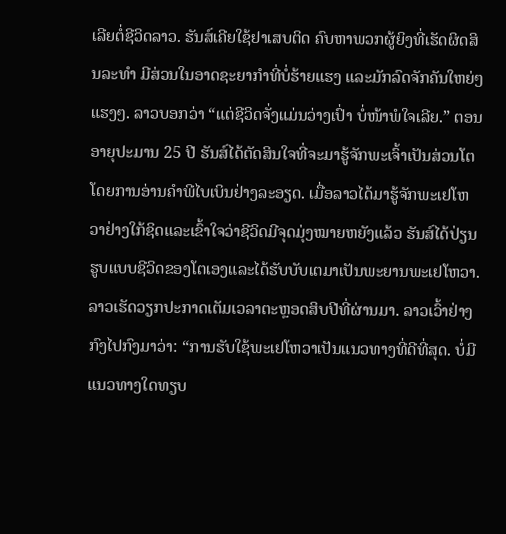ເລີຍຕໍ່ຊີວິດລາວ. ຮັນສ໌ເຄີຍໃຊ້ຢາເສບຕິດ ຄົບຫາພວກຜູ້ຍິງທີ່ເຮັດຜິດສິນລະທຳ ມີສ່ວນໃນອາດຊະຍາກຳທີ່ບໍ່ຮ້າຍແຮງ ແລະມັກລົດຈັກຄັນໃຫຍ່ໆແຮງໆ. ລາວບອກວ່າ “ແຕ່ຊີວິດຈັ່ງແມ່ນວ່າງເປົ່າ ບໍ່ໜ້າພໍໃຈເລີຍ.” ຕອນອາຍຸປະມານ 25 ປີ ຮັນສ໌ໄດ້ຕັດສິນໃຈທີ່ຈະມາຮູ້ຈັກພະເຈົ້າເປັນສ່ວນໂຕໂດຍການອ່ານຄຳພີໄບເບິນຢ່າງລະອຽດ. ເມື່ອລາວໄດ້ມາຮູ້ຈັກພະເຢໂຫວາຢ່າງໃກ້ຊິດແລະເຂົ້າໃຈວ່າຊີວິດມີຈຸດມຸ່ງໝາຍຫຍັງແລ້ວ ຮັນສ໌ໄດ້ປ່ຽນຮູບແບບຊີວິດຂອງໂຕເອງແລະໄດ້ຮັບບັບເຕມາເປັນພະຍານພະເຢໂຫວາ. ລາວເຮັດວຽກປະກາດເຕັມເວລາຕະຫຼອດສິບປີທີ່ຜ່ານມາ. ລາວເວົ້າຢ່າງກົງໄປກົງມາວ່າ: “ການຮັບໃຊ້ພະເຢໂຫວາເປັນແນວທາງທີ່ດີທີ່ສຸດ. ບໍ່ມີແນວທາງໃດທຽບ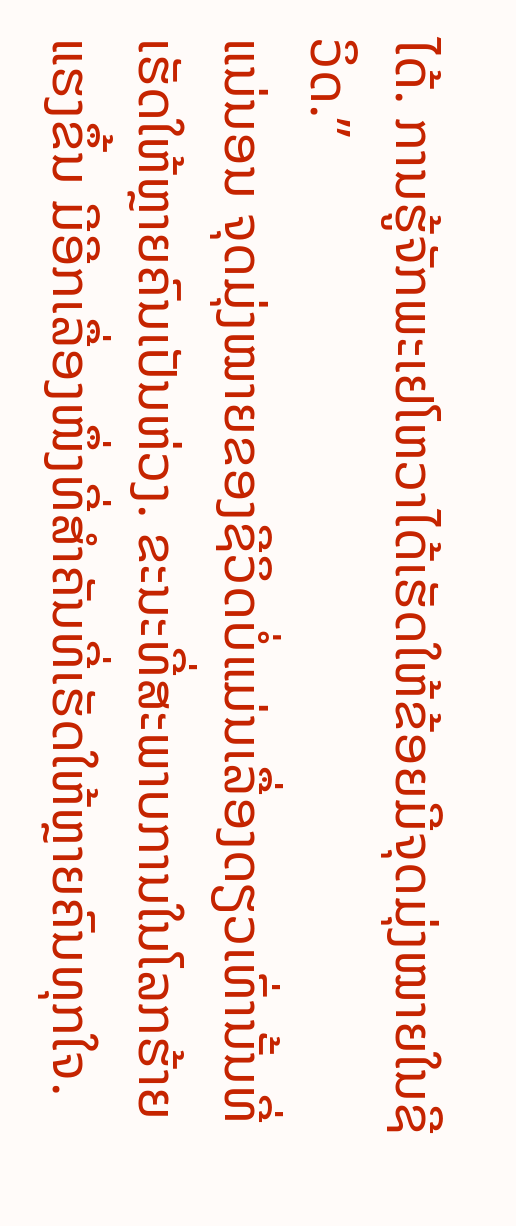ໄດ້. ການຮູ້ຈັກພະເຢໂຫວາໄດ້ເຮັດໃຫ້ຂ້ອຍມີຈຸດມຸ່ງໝາຍໃນຊີວິດ.”
ແນ່ນອນ ຈຸດມຸ່ງໝາຍຂອງຊີວິດບໍ່ແມ່ນເລື່ອງດຽວເທົ່ານັ້ນທີ່ເຮັດໃຫ້ຫຼາຍຄົນເປັນຫ່ວງ. ຂະນະທີ່ສະພາບການໃນໂລກຮ້າຍແຮງຂຶ້ນ ມີອີກເລື່ອງໜຶ່ງທີ່ສຳຄັນທີ່ເຮັດໃຫ້ຫຼາຍຄົນທຸກໃຈ.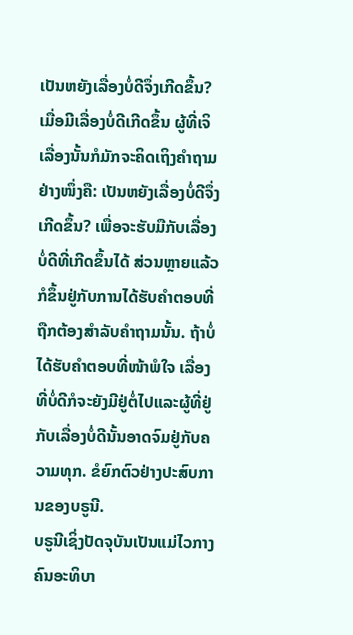ເປັນຫຍັງເລື່ອງບໍ່ດີຈຶ່ງເກີດຂຶ້ນ?
ເມື່ອມີເລື່ອງບໍ່ດີເກີດຂຶ້ນ ຜູ້ທີ່ເຈິເລື່ອງນັ້ນກໍມັກຈະຄິດເຖິງຄຳຖາມຢ່າງໜຶ່ງຄື: ເປັນຫຍັງເລື່ອງບໍ່ດີຈຶ່ງເກີດຂຶ້ນ? ເພື່ອຈະຮັບມືກັບເລື່ອງບໍ່ດີທີ່ເກີດຂຶ້ນໄດ້ ສ່ວນຫຼາຍແລ້ວກໍຂຶ້ນຢູ່ກັບການໄດ້ຮັບຄຳຕອບທີ່ຖືກຕ້ອງສຳລັບຄຳຖາມນັ້ນ. ຖ້າບໍ່ໄດ້ຮັບຄຳຕອບທີ່ໜ້າພໍໃຈ ເລື່ອງທີ່ບໍ່ດີກໍຈະຍັງມີຢູ່ຕໍ່ໄປແລະຜູ້ທີ່ຢູ່ກັບເລື່ອງບໍ່ດີນັ້ນອາດຈົມຢູ່ກັບຄວາມທຸກ. ຂໍຍົກຕົວຢ່າງປະສົບການຂອງບຣູນີ.
ບຣູນີເຊິ່ງປັດຈຸບັນເປັນແມ່ໄວກາງຄົນອະທິບາ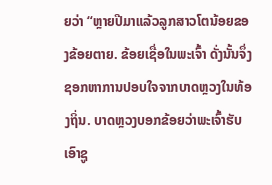ຍວ່າ “ຫຼາຍປີມາແລ້ວລູກສາວໂຕນ້ອຍຂອງຂ້ອຍຕາຍ. ຂ້ອຍເຊື່ອໃນພະເຈົ້າ ດັ່ງນັ້ນຈຶ່ງຊອກຫາການປອບໃຈຈາກບາດຫຼວງໃນທ້ອງຖິ່ນ. ບາດຫຼວງບອກຂ້ອຍວ່າພະເຈົ້າຮັບເອົາຊູ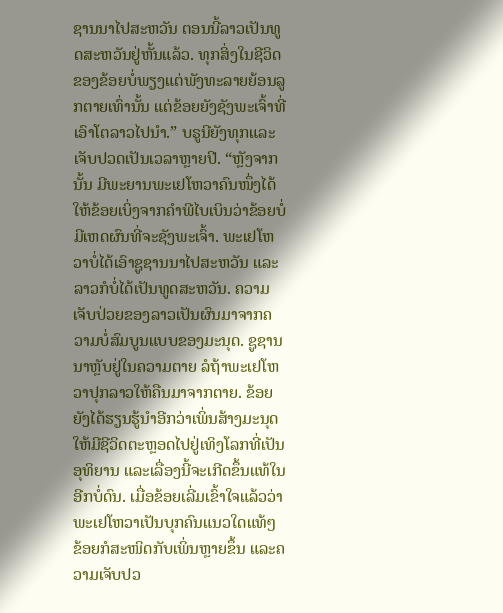ຊານນາໄປສະຫວັນ ຕອນນີ້ລາວເປັນທູດສະຫວັນຢູ່ຫັ້ນແລ້ວ. ທຸກສິ່ງໃນຊີວິດຂອງຂ້ອຍບໍ່ພຽງແຕ່ພັງທະລາຍຍ້ອນລູກຕາຍເທົ່ານັ້ນ ແຕ່ຂ້ອຍຍັງຊັງພະເຈົ້າທີ່ເອົາໂຕລາວໄປນຳ.” ບຣູນີຍັງທຸກແລະເຈັບປວດເປັນເວລາຫຼາຍປີ. “ຫຼັງຈາກນັ້ນ ມີພະຍານພະເຢໂຫວາຄົນໜຶ່ງໄດ້ໃຫ້ຂ້ອຍເບິ່ງຈາກຄຳພີໄບເບິນວ່າຂ້ອຍບໍ່ມີເຫດຜົນທີ່ຈະຊັງພະເຈົ້າ. ພະເຢໂຫວາບໍ່ໄດ້ເອົາຊູຊານນາໄປສະຫວັນ ແລະລາວກໍບໍ່ໄດ້ເປັນທູດສະຫວັນ. ຄວາມເຈັບປ່ວຍຂອງລາວເປັນຜົນມາຈາກຄວາມບໍ່ສົມບູນແບບຂອງມະນຸດ. ຊູຊານນາຫຼັບຢູ່ໃນຄວາມຕາຍ ລໍຖ້າພະເຢໂຫວາປຸກລາວໃຫ້ຄືນມາຈາກຕາຍ. ຂ້ອຍຍັງໄດ້ຮຽນຮູ້ນຳອີກວ່າເພິ່ນສ້າງມະນຸດໃຫ້ມີຊີວິດຕະຫຼອດໄປຢູ່ເທິງໂລກທີ່ເປັນອຸທິຍານ ແລະເລື່ອງນີ້ຈະເກີດຂຶ້ນແທ້ໃນອີກບໍ່ດົນ. ເມື່ອຂ້ອຍເລີ່ມເຂົ້າໃຈແລ້ວວ່າພະເຢໂຫວາເປັນບຸກຄົນແນວໃດແທ້ໆ ຂ້ອຍກໍສະໜິດກັບເພິ່ນຫຼາຍຂຶ້ນ ແລະຄວາມເຈັບປວ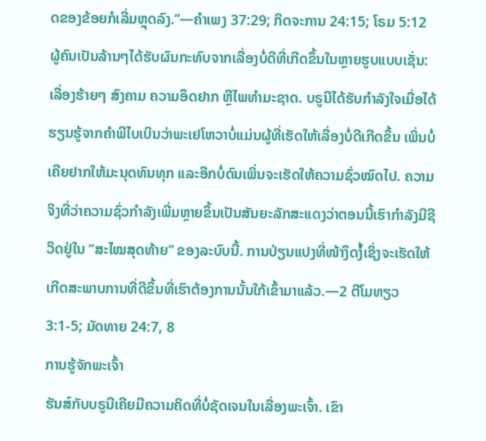ດຂອງຂ້ອຍກໍເລີ່ມຫຼຸດລົງ.”—ຄຳເພງ 37:29; ກິດຈະການ 24:15; ໂຣມ 5:12
ຜູ້ຄົນເປັນລ້ານໆໄດ້ຮັບຜົນກະທົບຈາກເລື່ອງບໍ່ດີທີ່ເກີດຂຶ້ນໃນຫຼາຍຮູບແບບເຊັ່ນ: ເລື່ອງຮ້າຍໆ ສົງຄາມ ຄວາມອຶດຢາກ ຫຼືໄພທຳມະຊາດ. ບຣູນີໄດ້ຮັບກຳລັງໃຈເມື່ອໄດ້ຮຽນຮູ້ຈາກຄຳພີໄບເບິນວ່າພະເຢໂຫວາບໍ່ແມ່ນຜູ້ທີ່ເຮັດໃຫ້ເລື່ອງບໍ່ດີເກີດຂຶ້ນ ເພິ່ນບໍ່ເຄີຍຢາກໃຫ້ມະນຸດທົນທຸກ ແລະອີກບໍ່ດົນເພິ່ນຈະເຮັດໃຫ້ຄວາມຊົ່ວໝົດໄປ. ຄວາມຈິງທີ່ວ່າຄວາມຊົ່ວກຳລັງເພີ່ມຫຼາຍຂຶ້ນເປັນສັນຍະລັກສະແດງວ່າຕອນນີ້ເຮົາກຳລັງມີຊີວິດຢູ່ໃນ “ສະໄໝສຸດທ້າຍ” ຂອງລະບົບນີ້. ການປ່ຽນແປງທີ່ໜ້າງຶດງໍ້ເຊິ່ງຈະເຮັດໃຫ້ເກີດສະພາບການທີ່ດີຂຶ້ນທີ່ເຮົາຕ້ອງການນັ້ນໃກ້ເຂົ້າມາແລ້ວ.—2 ຕີໂມທຽວ 3:1-5; ມັດທາຍ 24:7, 8
ການຮູ້ຈັກພະເຈົ້າ
ຮັນສ໌ກັບບຣູນີເຄີຍມີຄວາມຄິດທີ່ບໍ່ຊັດເຈນໃນເລື່ອງພະເຈົ້າ. ເຂົາ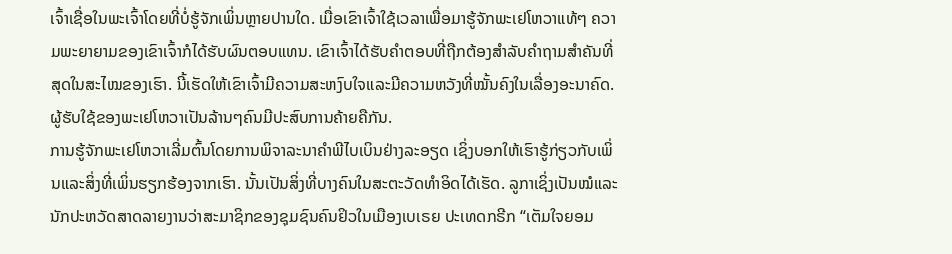ເຈົ້າເຊື່ອໃນພະເຈົ້າໂດຍທີ່ບໍ່ຮູ້ຈັກເພິ່ນຫຼາຍປານໃດ. ເມື່ອເຂົາເຈົ້າໃຊ້ເວລາເພື່ອມາຮູ້ຈັກພະເຢໂຫວາແທ້ໆ ຄວາມພະຍາຍາມຂອງເຂົາເຈົ້າກໍໄດ້ຮັບຜົນຕອບແທນ. ເຂົາເຈົ້າໄດ້ຮັບຄຳຕອບທີ່ຖືກຕ້ອງສຳລັບຄຳຖາມສຳຄັນທີ່ສຸດໃນສະໄໝຂອງເຮົາ. ນີ້ເຮັດໃຫ້ເຂົາເຈົ້າມີຄວາມສະຫງົບໃຈແລະມີຄວາມຫວັງທີ່ໝັ້ນຄົງໃນເລື່ອງອະນາຄົດ. ຜູ້ຮັບໃຊ້ຂອງພະເຢໂຫວາເປັນລ້ານໆຄົນມີປະສົບການຄ້າຍຄືກັນ.
ການຮູ້ຈັກພະເຢໂຫວາເລີ່ມຕົ້ນໂດຍການພິຈາລະນາຄຳພີໄບເບິນຢ່າງລະອຽດ ເຊິ່ງບອກໃຫ້ເຮົາຮູ້ກ່ຽວກັບເພິ່ນແລະສິ່ງທີ່ເພິ່ນຮຽກຮ້ອງຈາກເຮົາ. ນັ້ນເປັນສິ່ງທີ່ບາງຄົນໃນສະຕະວັດທຳອິດໄດ້ເຮັດ. ລູກາເຊິ່ງເປັນໝໍແລະນັກປະຫວັດສາດລາຍງານວ່າສະມາຊິກຂອງຊຸມຊົນຄົນຢິວໃນເມືອງເບເຣຍ ປະເທດກຣີກ “ເຕັມໃຈຍອມ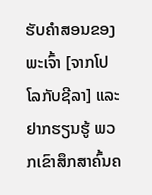ຮັບຄຳສອນຂອງພະເຈົ້າ [ຈາກໂປໂລກັບຊີລາ] ແລະຢາກຮຽນຮູ້ ພວກເຂົາສຶກສາຄົ້ນຄ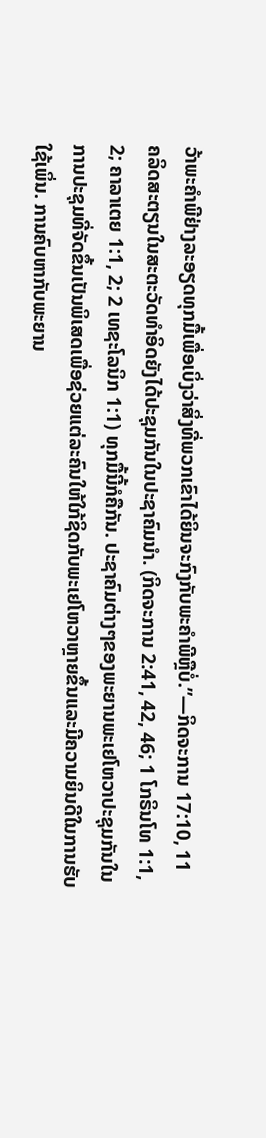ວ້າພະຄຳພີຢ່າງລະອຽດທຸກມື້ເພື່ອເບິ່ງວ່າສິ່ງທີ່ພວກເຂົາໄດ້ຍິນຈະກົງກັບພະຄຳພີຫຼືບໍ່.”—ກິດຈະການ 17:10, 11
ຄລິດສະຕຽນໃນສະຕະວັດທຳອິດຍັງໄດ້ປະຊຸມກັນໃນປະຊາຄົມນຳ. (ກິດຈະການ 2:41, 42, 46; 1 ໂກຣິນໂທ 1:1, 2; ຄາລາເຕຍ 1:1, 2; 2 ເທຊະໂລນິກ 1:1) ທຸກມື້ນີ້ກໍຄືກັນ. ປະຊາຄົມຕ່າງໆຂອງພະຍານພະເຢໂຫວາປະຊຸມກັນໃນການປະຊຸມທີ່ຈັດຂຶ້ນເປັນພິເສດເພື່ອຊ່ວຍແຕ່ລະຄົນໃຫ້ໃກ້ຊິດກັບພະເຢໂຫວາຫຼາຍຂຶ້ນແລະມີຄວາມຍິນດີໃນການຮັບໃຊ້ເພິ່ນ. ການຄົບຫາກັບພະຍານ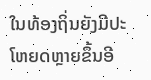ໃນທ້ອງຖິ່ນຍັງມີປະໂຫຍດຫຼາຍຂຶ້ນອີ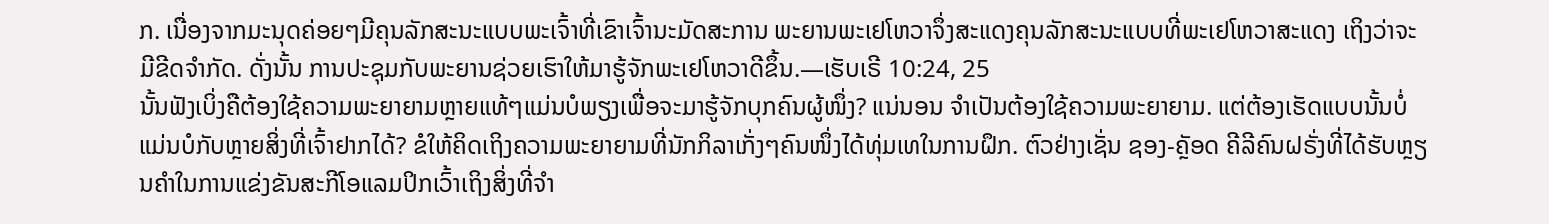ກ. ເນື່ອງຈາກມະນຸດຄ່ອຍໆມີຄຸນລັກສະນະແບບພະເຈົ້າທີ່ເຂົາເຈົ້ານະມັດສະການ ພະຍານພະເຢໂຫວາຈຶ່ງສະແດງຄຸນລັກສະນະແບບທີ່ພະເຢໂຫວາສະແດງ ເຖິງວ່າຈະມີຂີດຈຳກັດ. ດັ່ງນັ້ນ ການປະຊຸມກັບພະຍານຊ່ວຍເຮົາໃຫ້ມາຮູ້ຈັກພະເຢໂຫວາດີຂຶ້ນ.—ເຮັບເຣີ 10:24, 25
ນັ້ນຟັງເບິ່ງຄືຕ້ອງໃຊ້ຄວາມພະຍາຍາມຫຼາຍແທ້ໆແມ່ນບໍພຽງເພື່ອຈະມາຮູ້ຈັກບຸກຄົນຜູ້ໜຶ່ງ? ແນ່ນອນ ຈຳເປັນຕ້ອງໃຊ້ຄວາມພະຍາຍາມ. ແຕ່ຕ້ອງເຮັດແບບນັ້ນບໍ່ແມ່ນບໍກັບຫຼາຍສິ່ງທີ່ເຈົ້າຢາກໄດ້? ຂໍໃຫ້ຄິດເຖິງຄວາມພະຍາຍາມທີ່ນັກກິລາເກັ່ງໆຄົນໜຶ່ງໄດ້ທຸ່ມເທໃນການຝຶກ. ຕົວຢ່າງເຊັ່ນ ຊອງ-ຄຼັອດ ຄີລີຄົນຝຣັ່ງທີ່ໄດ້ຮັບຫຼຽນຄຳໃນການແຂ່ງຂັນສະກີໂອແລມປິກເວົ້າເຖິງສິ່ງທີ່ຈຳ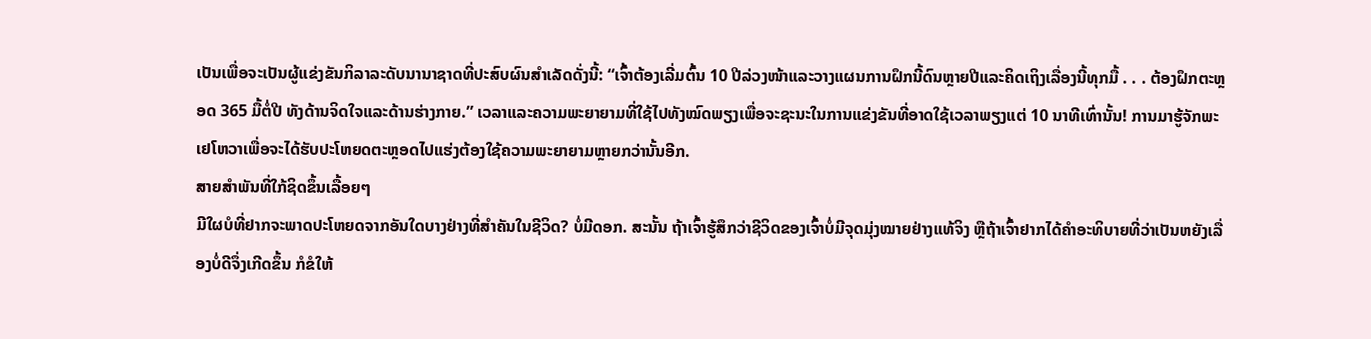ເປັນເພື່ອຈະເປັນຜູ້ແຂ່ງຂັນກິລາລະດັບນານາຊາດທີ່ປະສົບຜົນສຳເລັດດັ່ງນີ້: “ເຈົ້າຕ້ອງເລີ່ມຕົ້ນ 10 ປີລ່ວງໜ້າແລະວາງແຜນການຝຶກນີ້ດົນຫຼາຍປີແລະຄິດເຖິງເລື່ອງນີ້ທຸກມື້ . . . ຕ້ອງຝຶກຕະຫຼອດ 365 ມື້ຕໍ່ປີ ທັງດ້ານຈິດໃຈແລະດ້ານຮ່າງກາຍ.” ເວລາແລະຄວາມພະຍາຍາມທີ່ໃຊ້ໄປທັງໝົດພຽງເພື່ອຈະຊະນະໃນການແຂ່ງຂັນທີ່ອາດໃຊ້ເວລາພຽງແຕ່ 10 ນາທີເທົ່ານັ້ນ! ການມາຮູ້ຈັກພະເຢໂຫວາເພື່ອຈະໄດ້ຮັບປະໂຫຍດຕະຫຼອດໄປແຮ່ງຕ້ອງໃຊ້ຄວາມພະຍາຍາມຫຼາຍກວ່ານັ້ນອີກ.
ສາຍສຳພັນທີ່ໃກ້ຊິດຂຶ້ນເລື້ອຍໆ
ມີໃຜບໍທີ່ຢາກຈະພາດປະໂຫຍດຈາກອັນໃດບາງຢ່າງທີ່ສຳຄັນໃນຊີວິດ? ບໍ່ມີດອກ. ສະນັ້ນ ຖ້າເຈົ້າຮູ້ສຶກວ່າຊີວິດຂອງເຈົ້າບໍ່ມີຈຸດມຸ່ງໝາຍຢ່າງແທ້ຈິງ ຫຼືຖ້າເຈົ້າຢາກໄດ້ຄຳອະທິບາຍທີ່ວ່າເປັນຫຍັງເລື່ອງບໍ່ດີຈຶ່ງເກີດຂຶ້ນ ກໍຂໍໃຫ້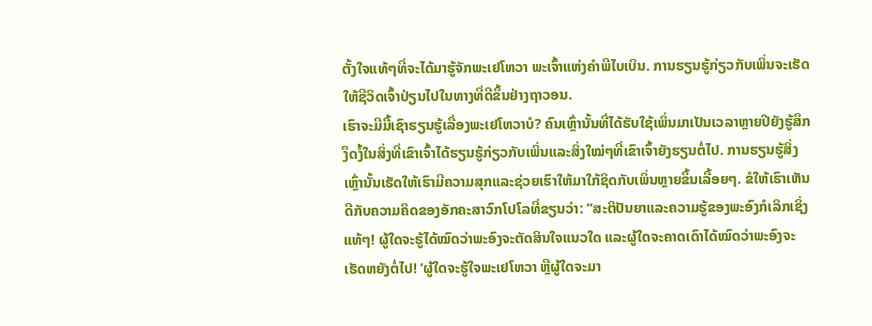ຕັ້ງໃຈແທ້ໆທີ່ຈະໄດ້ມາຮູ້ຈັກພະເຢໂຫວາ ພະເຈົ້າແຫ່ງຄຳພີໄບເບິນ. ການຮຽນຮູ້ກ່ຽວກັບເພິ່ນຈະເຮັດໃຫ້ຊີວິດເຈົ້າປ່ຽນໄປໃນທາງທີ່ດີຂຶ້ນຢ່າງຖາວອນ.
ເຮົາຈະມີມື້ເຊົາຮຽນຮູ້ເລື່ອງພະເຢໂຫວາບໍ? ຄົນເຫຼົ່ານັ້ນທີ່ໄດ້ຮັບໃຊ້ເພິ່ນມາເປັນເວລາຫຼາຍປີຍັງຮູ້ສຶກງຶດງໍ້ໃນສິ່ງທີ່ເຂົາເຈົ້າໄດ້ຮຽນຮູ້ກ່ຽວກັບເພິ່ນແລະສິ່ງໃໝ່ໆທີ່ເຂົາເຈົ້າຍັງຮຽນຕໍ່ໄປ. ການຮຽນຮູ້ສິ່ງເຫຼົ່ານັ້ນເຮັດໃຫ້ເຮົາມີຄວາມສຸກແລະຊ່ວຍເຮົາໃຫ້ມາໃກ້ຊິດກັບເພິ່ນຫຼາຍຂຶ້ນເລື້ອຍໆ. ຂໍໃຫ້ເຮົາເຫັນດີກັບຄວາມຄິດຂອງອັກຄະສາວົກໂປໂລທີ່ຂຽນວ່າ: “ສະຕິປັນຍາແລະຄວາມຮູ້ຂອງພະອົງກໍເລິກເຊິ່ງແທ້ໆ! ຜູ້ໃດຈະຮູ້ໄດ້ໝົດວ່າພະອົງຈະຕັດສິນໃຈແນວໃດ ແລະຜູ້ໃດຈະຄາດເດົາໄດ້ໝົດວ່າພະອົງຈະເຮັດຫຍັງຕໍ່ໄປ! ‘ຜູ້ໃດຈະຮູ້ໃຈພະເຢໂຫວາ ຫຼືຜູ້ໃດຈະມາ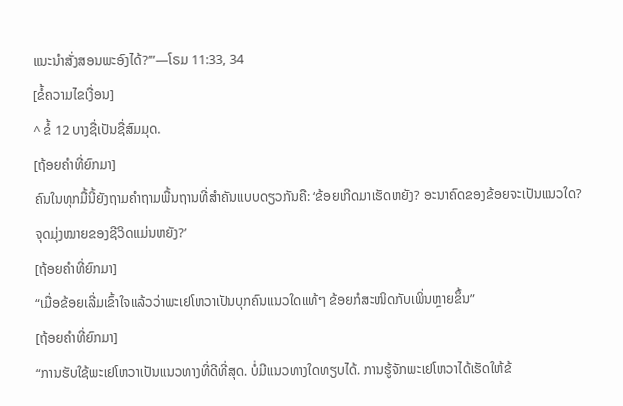ແນະນຳສັ່ງສອນພະອົງໄດ້?’”—ໂຣມ 11:33, 34
[ຂໍ້ຄວາມໄຂເງື່ອນ]
^ ຂໍ້ 12 ບາງຊື່ເປັນຊື່ສົມມຸດ.
[ຖ້ອຍຄຳທີ່ຍົກມາ]
ຄົນໃນທຸກມື້ນີ້ຍັງຖາມຄຳຖາມພື້ນຖານທີ່ສຳຄັນແບບດຽວກັນຄື: ‘ຂ້ອຍເກີດມາເຮັດຫຍັງ? ອະນາຄົດຂອງຂ້ອຍຈະເປັນແນວໃດ? ຈຸດມຸ່ງໝາຍຂອງຊີວິດແມ່ນຫຍັງ?’
[ຖ້ອຍຄຳທີ່ຍົກມາ]
“ເມື່ອຂ້ອຍເລີ່ມເຂົ້າໃຈແລ້ວວ່າພະເຢໂຫວາເປັນບຸກຄົນແນວໃດແທ້ໆ ຂ້ອຍກໍສະໜິດກັບເພິ່ນຫຼາຍຂຶ້ນ”
[ຖ້ອຍຄຳທີ່ຍົກມາ]
“ການຮັບໃຊ້ພະເຢໂຫວາເປັນແນວທາງທີ່ດີທີ່ສຸດ. ບໍ່ມີແນວທາງໃດທຽບໄດ້. ການຮູ້ຈັກພະເຢໂຫວາໄດ້ເຮັດໃຫ້ຂ້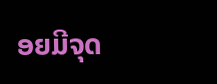ອຍມີຈຸດ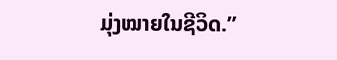ມຸ່ງໝາຍໃນຊີວິດ.”